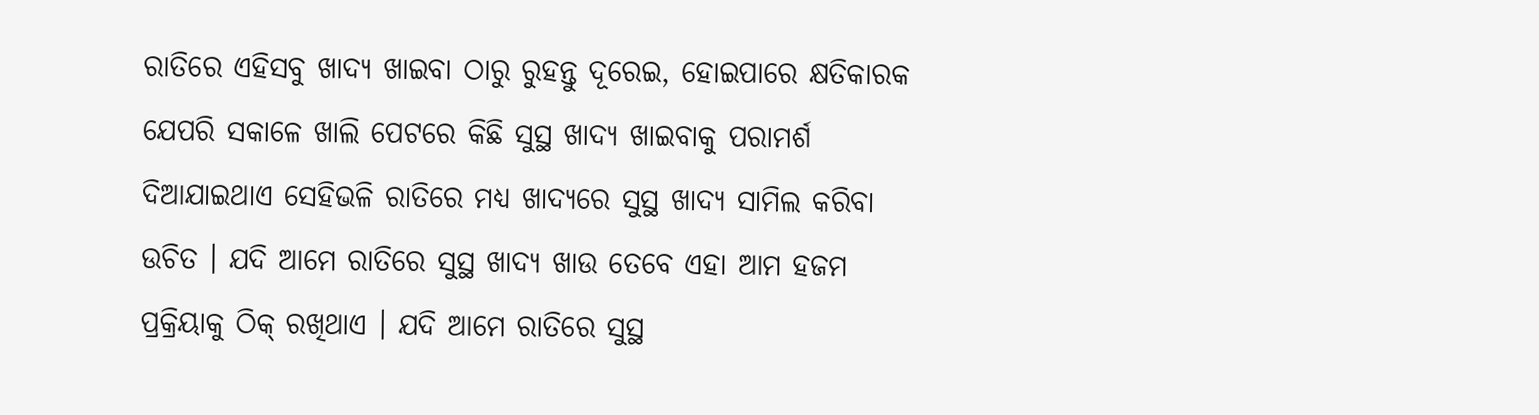ରାତିରେ ଏହିସବୁ ଖାଦ୍ୟ ଖାଇବା ଠାରୁ ରୁହନ୍ତୁ ଦୂରେଇ, ହୋଇପାରେ କ୍ଷତିକାରକ
ଯେପରି ସକାଳେ ଖାଲି ପେଟରେ କିଛି ସୁସ୍ଥ ଖାଦ୍ୟ ଖାଇବାକୁ ପରାମର୍ଶ ଦିଆଯାଇଥାଏ ସେହିଭଳି ରାତିରେ ମଧ୍ୟ ଖାଦ୍ୟରେ ସୁସ୍ଥ ଖାଦ୍ୟ ସାମିଲ କରିବା ଉଚିତ । ଯଦି ଆମେ ରାତିରେ ସୁସ୍ଥ ଖାଦ୍ୟ ଖାଉ ତେବେ ଏହା ଆମ ହଜମ ପ୍ରକ୍ରିୟାକୁ ଠିକ୍ ରଖିଥାଏ । ଯଦି ଆମେ ରାତିରେ ସୁସ୍ଥ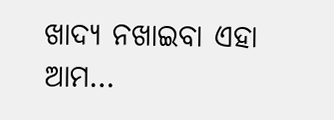ଖାଦ୍ୟ ନଖାଇବା ଏହା ଆମ…